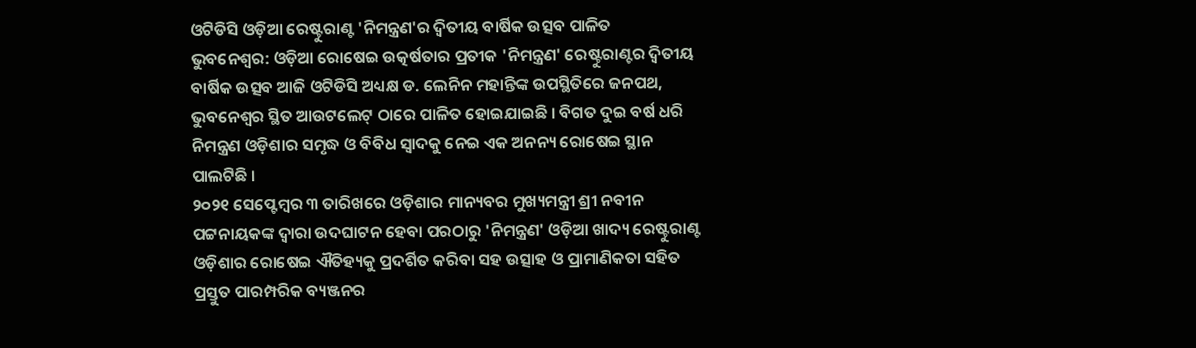ଓଟିଡିସି ଓଡ଼ିଆ ରେଷ୍ଟୁରାଣ୍ଟ 'ନିମନ୍ତ୍ରଣ'ର ଦ୍ୱିତୀୟ ବାର୍ଷିକ ଉତ୍ସବ ପାଳିତ
ଭୁବନେଶ୍ୱର: ଓଡ଼ିଆ ରୋଷେଇ ଉତ୍କର୍ଷତାର ପ୍ରତୀକ 'ନିମନ୍ତ୍ରଣ' ରେଷ୍ଟୁରାଣ୍ଟର ଦ୍ୱିତୀୟ ବାର୍ଷିକ ଉତ୍ସବ ଆଜି ଓଟିଡିସି ଅଧ୍ୟକ୍ଷ ଡ. ଲେନିନ ମହାନ୍ତିଙ୍କ ଉପସ୍ଥିତିରେ ଜନପଥ, ଭୁବନେଶ୍ୱର ସ୍ଥିତ ଆଉଟଲେଟ୍ ଠାରେ ପାଳିତ ହୋଇଯାଇଛି । ବିଗତ ଦୁଇ ବର୍ଷ ଧରି ନିମନ୍ତ୍ରଣ ଓଡ଼ିଶାର ସମୃଦ୍ଧ ଓ ବିବିଧ ସ୍ୱାଦକୁ ନେଇ ଏକ ଅନନ୍ୟ ରୋଷେଇ ସ୍ଥାନ ପାଲଟିଛି ।
୨୦୨୧ ସେପ୍ଟେମ୍ବର ୩ ତାରିଖରେ ଓଡ଼ିଶାର ମାନ୍ୟବର ମୁଖ୍ୟମନ୍ତ୍ରୀ ଶ୍ରୀ ନବୀନ ପଟ୍ଟନାୟକଙ୍କ ଦ୍ଵାରା ଉଦଘାଟନ ହେବା ପରଠାରୁ 'ନିମନ୍ତ୍ରଣ' ଓଡ଼ିଆ ଖାଦ୍ୟ ରେଷ୍ଟୁରାଣ୍ଟ ଓଡ଼ିଶାର ରୋଷେଇ ଐତିହ୍ୟକୁ ପ୍ରଦର୍ଶିତ କରିବା ସହ ଉତ୍ସାହ ଓ ପ୍ରାମାଣିକତା ସହିତ ପ୍ରସ୍ତୁତ ପାରମ୍ପରିକ ବ୍ୟଞ୍ଜନର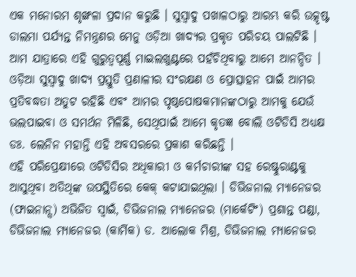ଏକ ମନୋରମ ଶୃଙ୍ଖଳା ପ୍ରଦାନ କରୁଛି । ସୁସ୍ୱାଦୁ ପଖାଳଠାରୁ ଆରମ୍ଭ କରି ଉତ୍କୃଷ୍ଟ ଡାଲମା ପର୍ଯ୍ୟନ୍ତ ନିମନ୍ତ୍ରଣର ମେନୁ ଓଡ଼ିଆ ଖାଦ୍ୟର ପ୍ରକୃତ ପରିଚୟ ପାଲଟିଛି ।
ଆମ ଯାତ୍ରାରେ ଏହି ଗୁରୁତ୍ୱପୂର୍ଣ୍ଣ ମାଇଲଖୁଣ୍ଟରେ ପହଁଚିଥିବାରୁ ଆମେ ଆନନ୍ଦିତ । ଓଡ଼ିଆ ସୁସ୍ୱାଦୁ ଖାଦ୍ୟ ପ୍ରସ୍ତୁତି ପ୍ରଣାଳୀର ସଂରକ୍ଷଣ ଓ ପ୍ରୋତ୍ସାହନ ପାଇଁ ଆମର ପ୍ରତିବଦ୍ଧତା ଅତୁଟ ରହିଛି ଏବଂ ଆମର ପୃଷ୍ଠପୋଷକମାନଙ୍କଠାରୁ ଆମକୁ ଯେଉଁ ଭଲପାଇବା ଓ ସମର୍ଥନ ମିଳିଛି, ସେଥିପାଇଁ ଆମେ କୃତଜ୍ଞ ବୋଲି ଓଟିଡିସି ଅଧ୍ୟକ୍ଷ ଡଃ. ଲେନିନ ମହାନ୍ତି ଏହି ଅବସରରେ ପ୍ରକାଶ କରିଛନ୍ତି ।
ଏହି ପରିପ୍ରେକ୍ଷୀରେ ଓଟିଡିସିର ଅଧିକାରୀ ଓ କର୍ମଚାରୀଙ୍କ ସହ ରେଷ୍ଟୁରାଣ୍ଟକୁ ଆସୁଥିବା ଅତିଥିଙ୍କ ଉପସ୍ଥିତିରେ କେକ୍ କଟାଯାଇଥିଲା । ଡିଭିଜନାଲ ମ୍ୟାନେଜର (ଫାଇନାନ୍ସ) ଅଭିଜିତ ସ୍ୱାଇଁ, ଡିଭିଜନାଲ ମ୍ୟାନେଜର (ମାର୍କେଟିଂ) ପ୍ରଶାନ୍ତ ପଣ୍ଡା, ଡିଭିଜନାଲ ମ୍ୟାନେଜର (କାର୍ମିକ) ଡ. ଆଲୋକ ମିଶ୍ର, ଡିଭିଜନାଲ ମ୍ୟାନେଜର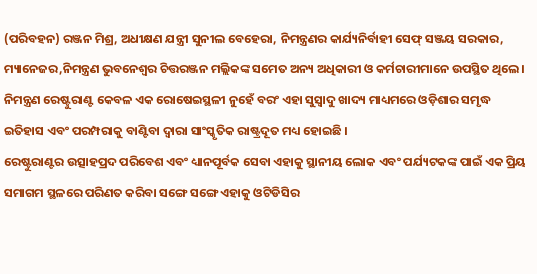(ପରିବହନ) ରଞ୍ଜନ ମିଶ୍ର, ଅଧୀକ୍ଷଣ ଯନ୍ତ୍ରୀ ସୁନୀଲ ବେହେରା, ନିମନ୍ତ୍ରଣର କାର୍ଯ୍ୟନିର୍ବାହୀ ସେଫ୍ ସଞ୍ଜୟ ସରକାର, ମ୍ୟାନେଜର,ନିମନ୍ତ୍ରଣ ଭୁବନେଶ୍ୱର ଚିତ୍ତରଞ୍ଜନ ମଲ୍ଲିକଙ୍କ ସମେତ ଅନ୍ୟ ଅଧିକାରୀ ଓ କର୍ମଚାରୀମାନେ ଉପସ୍ଥିତ ଥିଲେ।
ନିମନ୍ତ୍ରଣ ରେଷ୍ଟୁରାଣ୍ଟ କେବଳ ଏକ ରୋଷେଇସ୍ଥଳୀ ନୁହେଁ ବରଂ ଏହା ସୁସ୍ୱାଦୁ ଖାଦ୍ୟ ମାଧ୍ୟମରେ ଓଡ଼ିଶାର ସମୃଦ୍ଧ ଇତିହାସ ଏବଂ ପରମ୍ପରାକୁ ବାଣ୍ଟିବା ଦ୍ୱାରା ସାଂସ୍କୃତିକ ରାଷ୍ଟ୍ରଦୂତ ମଧ୍ୟ ହୋଇଛି ।
ରେଷ୍ଟୁରାଣ୍ଟର ଉତ୍ସାହପ୍ରଦ ପରିବେଶ ଏବଂ ଧ୍ୟାନପୂର୍ବକ ସେବା ଏହାକୁ ସ୍ଥାନୀୟ ଲୋକ ଏବଂ ପର୍ଯ୍ୟଟକଙ୍କ ପାଇଁ ଏକ ପ୍ରିୟ ସମାଗମ ସ୍ଥଳରେ ପରିଣତ କରିବା ସଙ୍ଗେ ସଙ୍ଗେ ଏହାକୁ ଓଟିଡିସିର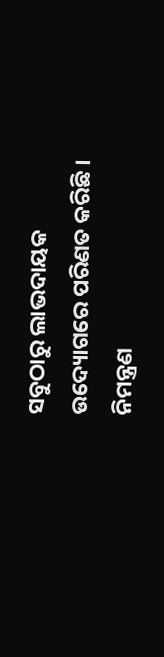ସବୁଠାରୁ ଲାଭଦାୟକ ଉଦ୍ୟୋଗରେ ପରିଣତ କରିଛି । ନିମନ୍ତ୍ରଣ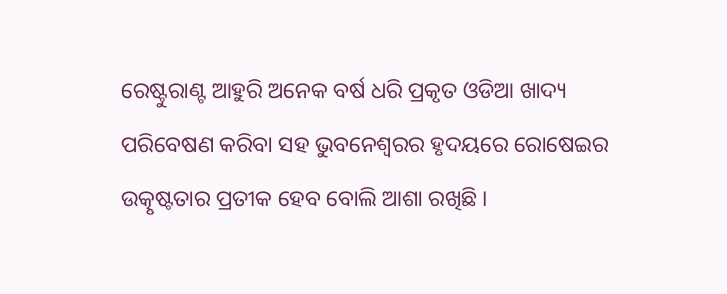ରେଷ୍ଟୁରାଣ୍ଟ ଆହୁରି ଅନେକ ବର୍ଷ ଧରି ପ୍ରକୃତ ଓଡିଆ ଖାଦ୍ୟ ପରିବେଷଣ କରିବା ସହ ଭୁବନେଶ୍ୱରର ହୃଦୟରେ ରୋଷେଇର ଉତ୍କୃଷ୍ଟତାର ପ୍ରତୀକ ହେବ ବୋଲି ଆଶା ରଖିଛି ।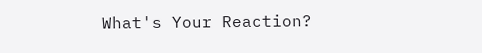What's Your Reaction?